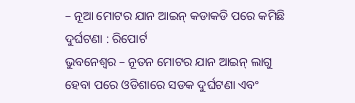– ନୂଆ ମୋଟର ଯାନ ଆଇନ୍ କଡାକଡି ପରେ କମିଛି ଦୁର୍ଘଟଣା : ରିପୋର୍ଟ
ଭୁବନେଶ୍ୱର – ନୂତନ ମୋଟର ଯାନ ଆଇନ୍ ଲାଗୁ ହେବା ପରେ ଓଡିଶାରେ ସଡକ ଦୁର୍ଘଟଣା ଏବଂ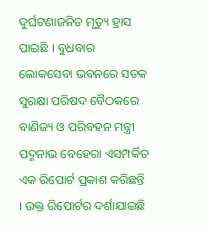ଦୁର୍ଘଟଣାଜନିତ ମୃତ୍ୟୁ ହ୍ରାସ ପାଇଛି । ବୁଧବାର ଲୋକସେବା ଭବନରେ ସଡକ ସୁରକ୍ଷା ପରିଷଦ ବୈଠକରେ ବାଣିଜ୍ୟ ଓ ପରିବହନ ମନ୍ତ୍ରୀ ପଦ୍ମନାଭ ବେହେରା ଏସମ୍ପର୍କିତ ଏକ ରିପୋର୍ଟ ପ୍ରକାଶ କରିଛନ୍ତି । ଉକ୍ତ ରିପୋର୍ଟର ଦର୍ଶାଯାଇଛି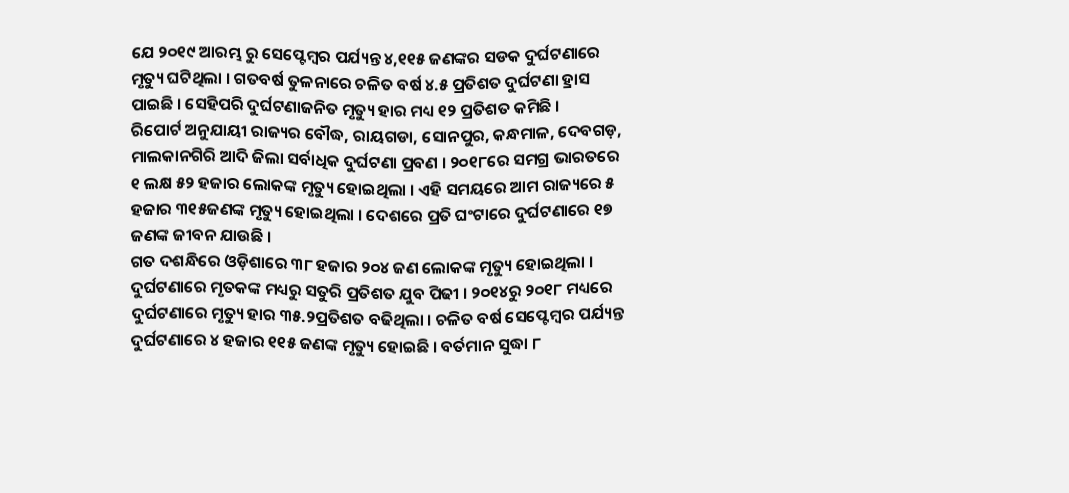ଯେ ୨୦୧୯ ଆରମ୍ଭ ରୁ ସେପ୍ଟେମ୍ବର ପର୍ଯ୍ୟନ୍ତ ୪,୧୧୫ ଜଣଙ୍କର ସଡକ ଦୁର୍ଘଟଣାରେ ମୃତ୍ୟୁ ଘଟିଥିଲା । ଗତବର୍ଷ ତୁଳନାରେ ଚଳିତ ବର୍ଷ ୪.୫ ପ୍ରତିଶତ ଦୁର୍ଘଟଣା ହ୍ରାସ ପାଇଛି । ସେହିପରି ଦୁର୍ଘଟଣାଜନିତ ମୃତ୍ୟୁ ହାର ମଧ୍ୟ ୧୨ ପ୍ରତିଶତ କମିଛି ।
ରିପୋର୍ଟ ଅନୁଯାୟୀ ରାଜ୍ୟର ବୌଦ୍ଧ, ରାୟଗଡା, ସୋନପୁର, କନ୍ଧମାଳ, ଦେବଗଡ଼, ମାଲକାନଗିରି ଆଦି ଜିଲା ସର୍ବାଧିକ ଦୁର୍ଘଟଣା ପ୍ରବଣ । ୨୦୧୮ରେ ସମଗ୍ର ଭାରତରେ ୧ ଲକ୍ଷ ୫୨ ହଜାର ଲୋକଙ୍କ ମୃତ୍ୟୁ ହୋଇଥିଲା । ଏହି ସମୟରେ ଆମ ରାଜ୍ୟରେ ୫ ହଜାର ୩୧୫ଜଣଙ୍କ ମୃତ୍ୟୁ ହୋଇଥିଲା । ଦେଶରେ ପ୍ରତି ଘଂଟାରେ ଦୁର୍ଘଟଣାରେ ୧୭ ଜଣଙ୍କ ଜୀବନ ଯାଉଛି ।
ଗତ ଦଶନ୍ଧିରେ ଓଡ଼ିଶାରେ ୩୮ ହଜାର ୨୦୪ ଜଣ ଲୋକଙ୍କ ମୃତ୍ୟୁ ହୋଇଥିଲା । ଦୁର୍ଘଟଣାରେ ମୃତକଙ୍କ ମଧ୍ୟରୁ ସତୁରି ପ୍ରତିଶତ ଯୁବ ପିଢୀ । ୨୦୧୪ରୁ ୨୦୧୮ ମଧ୍ୟରେ ଦୁର୍ଘଟଣାରେ ମୃତ୍ୟୁ ହାର ୩୫.୨ପ୍ରତିଶତ ବଢିଥିଲା । ଚଳିତ ବର୍ଷ ସେପ୍ଟେମ୍ବର ପର୍ଯ୍ୟନ୍ତ ଦୁର୍ଘଟଣାରେ ୪ ହଜାର ୧୧୫ ଜଣଙ୍କ ମୃତ୍ୟୁ ହୋଇଛି । ବର୍ତମାନ ସୁଦ୍ଧା ୮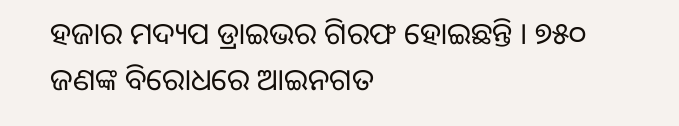ହଜାର ମଦ୍ୟପ ଡ୍ରାଇଭର ଗିରଫ ହୋଇଛନ୍ତି । ୭୫୦ ଜଣଙ୍କ ବିରୋଧରେ ଆଇନଗତ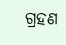ଗ୍ରହଣ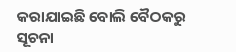କରାଯାଇଛି ବୋଲି ବୈଠକରୁ ସୂଚନା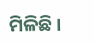ମିଳିଛି ।